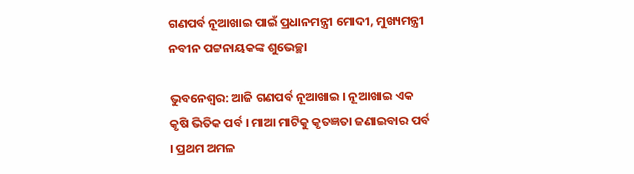ଗଣପର୍ବ ନୂଆଖାଇ ପାଇଁ ପ୍ରଧାନମନ୍ତ୍ରୀ ମୋଦୀ, ମୁଖ୍ୟମନ୍ତ୍ରୀ ନବୀନ ପଟ୍ଟନାୟକଙ୍କ ଶୁଭେଚ୍ଛା

ଭୁବନେଶ୍ୱର: ଆଜି ଗଣପର୍ବ ନୂଆଖାଇ । ନୂଆଖାଇ ଏକ କୃଷି ଭିତିକ ପର୍ବ । ମାଆ ମାଟିକୁ କୃତଜ୍ଞତା ଜଣାଇବାର ପର୍ବ । ପ୍ରଥମ ଅମଳ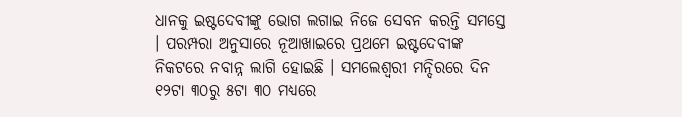ଧାନକୁ ଇଷ୍ଟଦେବୀଙ୍କୁ ଭୋଗ ଲଗାଇ ନିଜେ ସେବନ କରନ୍ତି ସମସ୍ତେ । ପରମ୍ପରା ଅନୁସାରେ ନୂଆଖାଇରେ ପ୍ରଥମେ ଇଷ୍ଟଦେବୀଙ୍କ ନିକଟରେ ନବାନ୍ନ ଲାଗି ହୋଇଛି । ସମଲେଶ୍ୱରୀ ମନ୍ଦିରରେ ଦିନ ୧୨ଟା ୩୦ରୁ ୫ଟା ୩୦ ମଧ୍ୟରେ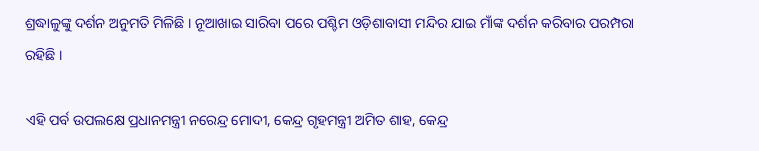ଶ୍ରଦ୍ଧାଳୁଙ୍କୁ ଦର୍ଶନ ଅନୁମତି ମିଳିଛି । ନୂଆଖାଇ ସାରିବା ପରେ ପଶ୍ଚିମ ଓଡ଼ିଶାବାସୀ ମନ୍ଦିର ଯାଇ ମାଁଙ୍କ ଦର୍ଶନ କରିବାର ପରମ୍ପରା ରହିଛି ।

ଏହି ପର୍ବ ଉପଲକ୍ଷେ ପ୍ରଧାନମନ୍ତ୍ରୀ ନରେନ୍ଦ୍ର ମୋଦୀ, କେନ୍ଦ୍ର ଗୃହମନ୍ତ୍ରୀ ଅମିତ ଶାହ, କେନ୍ଦ୍ର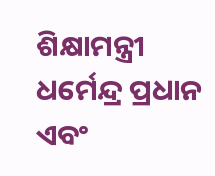ଶିକ୍ଷାମନ୍ତ୍ରୀ ଧର୍ମେନ୍ଦ୍ର ପ୍ରଧାନ ଏବଂ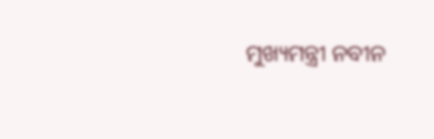ମୁଖ୍ୟମନ୍ତ୍ରୀ ନବୀନ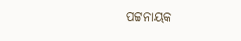ପଟ୍ଟନାୟକ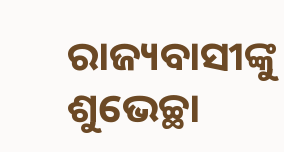ରାଜ୍ୟବାସୀଙ୍କୁ ଶୁଭେଚ୍ଛା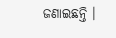ଜଣାଇଛନ୍ତି ।